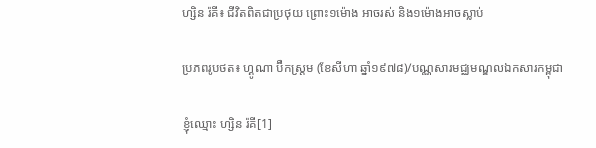ហ្សិន រ៉គី៖ ជីវិតពិតជាប្រថុយ ព្រោះ១ម៉ោង អាចរស់ និង១ម៉ោងអាចស្លាប់

ប្រភពរូបថត៖ ហ្គូណា ប៊ឺកស្ត្រម (ខែសីហា ឆ្នាំ១៩៧៨)/បណ្ណសារមជ្ឈមណ្ឌលឯកសារកម្ពុជា

ខ្ញុំឈ្មោះ ហ្សិន រ៉គី[1]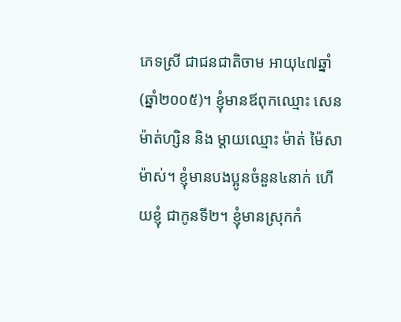ភេទស្រី ជាជនជាតិចាម អាយុ៤៧ឆ្នាំ (ឆ្នាំ២០០៥)។ ខ្ញុំមានឪពុកឈ្មោះ សេន ម៉ាត់ហ្សិន និង ម្តាយឈ្មោះ ម៉ាត់ ម៉ៃសាម៉ាស់។ ខ្ញុំមានបងប្អូនចំនួន៤នាក់ ហើយខ្ញុំ ជាកូនទី២។ ខ្ញុំមានស្រុកកំ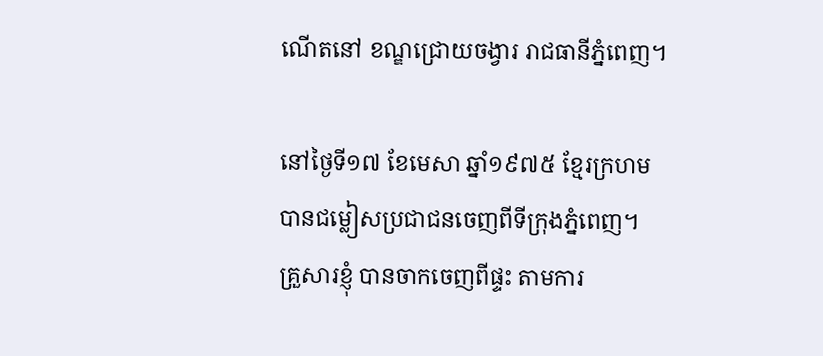ណើតនៅ ខណ្ឌជ្រោយចង្វារ រាជធានីភ្នំពេញ។

នៅថ្ងៃទី១៧ ខែមេសា ឆ្នាំ១៩៧៥ ខ្មែរក្រហមបានជម្លៀសប្រជាជនចេញពីទីក្រុងភ្នំពេញ។ គ្រួសារខ្ញុំ បានចាកចេញពីផ្ទះ តាមការ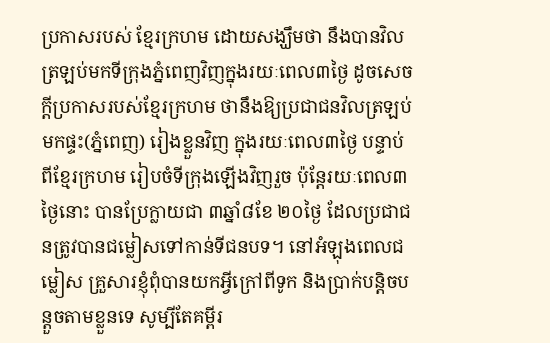ប្រកាសរបស់ ខ្មែរក្រហម ដោយសង្ឃឹមថា នឹងបានវិលត្រឡប់មកទីក្រុងភ្នំពេញវិញក្នុងរយៈពេល៣ថ្ងៃ ដូចសេចក្តីប្រកាសរបស់ខ្មែរក្រហម ថានឹងឱ្យប្រជាជនវិលត្រឡប់មកផ្ទះ(ភ្នំពេញ) រៀងខ្លួនវិញ ក្នុងរយៈពេល៣ថ្ងៃ បន្ទាប់ពីខ្មែរក្រហម រៀបចំទីក្រុងឡើងវិញរួច ប៉ុន្តែរយៈពេល៣ថ្ងៃនោះ បានប្រែក្លាយជា ៣ឆ្នាំ៨ខែ ២០ថ្ងៃ ដែលប្រជាជនត្រូវបានជម្លៀសទៅកាន់ទីជនបទ។ នៅអំឡុងពេលជម្លៀស គ្រួសារខ្ញុំពុំបានយកអ្វីក្រៅពីទូក និងប្រាក់បន្តិចបន្តួចតាមខ្លួនទេ សូម្បីតែគម្ពីរ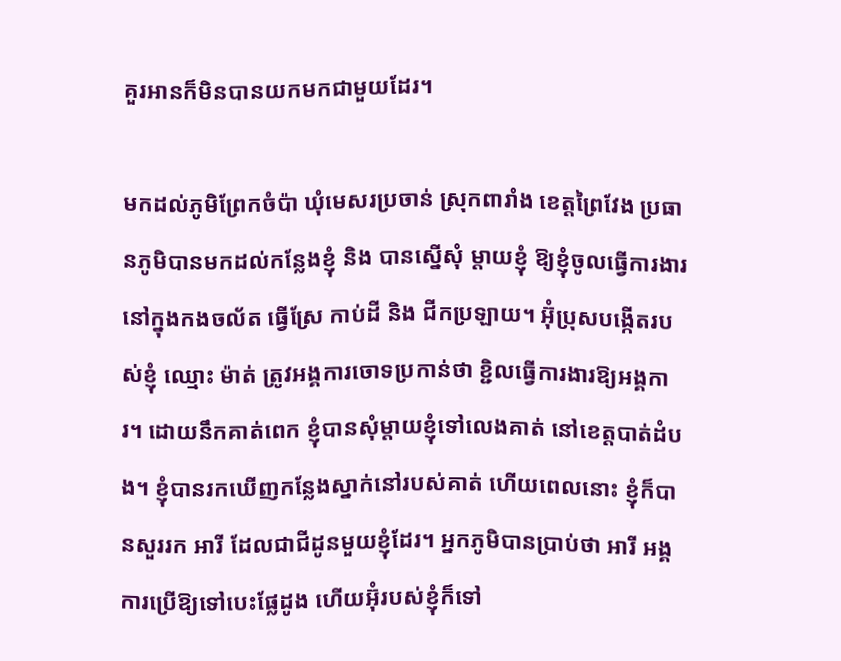គួរអានក៏មិនបានយកមកជាមួយដែរ។

មកដល់ភូមិព្រែកចំប៉ា ឃុំមេសរប្រចាន់ ស្រុកពារាំង ខេត្តព្រៃវែង ប្រធានភូមិបានមកដល់កន្លែងខ្ញុំ និង បានស្នើសុំ ម្តាយខ្ញុំ ឱ្យខ្ញុំចូលធ្វើការងារនៅក្នុងកងចល័ត ធ្វើស្រែ កាប់ដី និង ជីកប្រឡាយ។ អ៊ុំប្រុសបង្កើតរបស់ខ្ញុំ ឈ្មោះ ម៉ាត់ ត្រូវអង្គការចោទប្រកាន់ថា ខ្ជិលធ្វើការងារឱ្យអង្គការ។ ដោយនឹកគាត់ពេក ខ្ញុំបានសុំម្តាយខ្ញុំទៅលេងគាត់ នៅខេត្តបាត់ដំបង។ ខ្ញុំបានរកឃើញកន្លែងស្នាក់នៅរបស់គាត់ ហើយពេលនោះ ខ្ញុំក៏បានសួររក អារី ដែលជាជីដូនមួយខ្ញុំដែរ។ អ្នកភូមិបានប្រាប់ថា អារី អង្គការប្រើឱ្យទៅបេះផ្លែដូង ហើយអ៊ុំរបស់ខ្ញុំក៏ទៅ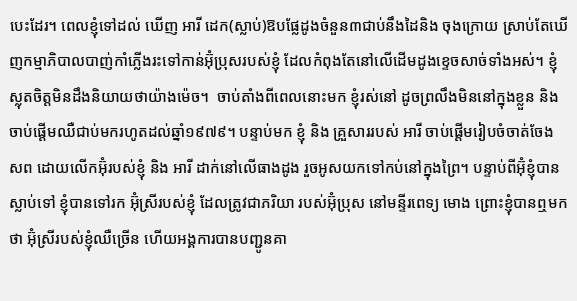បេះដែរ។ ពេលខ្ញុំទៅដល់ ឃើញ អារី ដេក(ស្លាប់)ឱបផ្លែដូងចំនួន៣ជាប់នឹងដៃនិង ចុងក្រោយ ស្រាប់តែឃើញកម្មាភិបាលបាញ់កាំភ្លើងរះទៅកាន់អ៊ុំប្រុសរបស់ខ្ញុំ ដែលកំពុងតែនៅលើដើមដូងខ្ទេចសាច់ទាំងអស់។ ខ្ញុំស្លុតចិត្តមិនដឹងនិយាយថាយ៉ាងម៉េច។  ចាប់តាំងពីពេលនោះមក ខ្ញុំរស់នៅ ដូចព្រលឹងមិននៅក្នុងខ្លួន និងចាប់ផ្តើមឈឺជាប់មករហូតដល់ឆ្នាំ១៩៧៩។ បន្ទាប់មក ខ្ញុំ និង គ្រួសាររបស់ អារី ចាប់ផ្តើមរៀបចំចាត់ចែង សព ដោយលើកអ៊ុំរបស់ខ្ញុំ និង អារី ដាក់នៅលើធាងដូង រួចអូសយកទៅកប់នៅក្នុងព្រៃ។ បន្ទាប់ពីអ៊ុំខ្ញុំបានស្លាប់ទៅ ខ្ញុំបានទៅរក អ៊ុំស្រីរបស់ខ្ញុំ ដែលត្រូវជាភរិយា របស់អ៊ុំប្រុស នៅមន្ទីរពេទ្យ មោង ព្រោះខ្ញុំបានឮមកថា អ៊ុំស្រីរបស់ខ្ញុំឈឺច្រើន ហើយអង្គការបានបញ្ជូនគា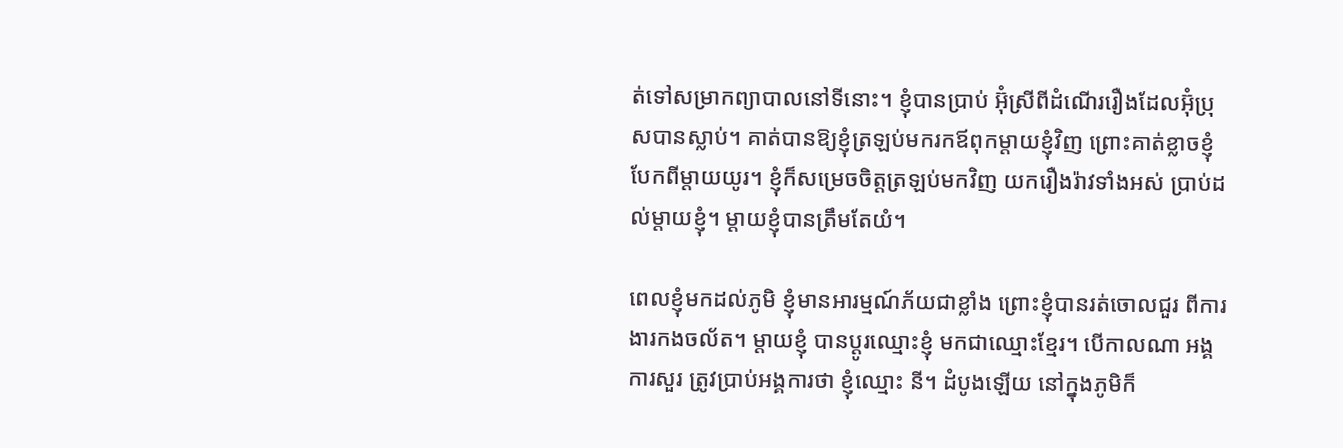ត់ទៅសម្រាកព្យាបាលនៅទីនោះ។ ខ្ញុំបានប្រាប់ អ៊ុំស្រីពីដំណើររឿងដែលអ៊ុំប្រុសបានស្លាប់។ គាត់បានឱ្យខ្ញុំត្រឡប់មករកឪពុកម្តាយខ្ញុំវិញ ព្រោះគាត់ខ្លាចខ្ញុំបែកពីម្តាយយូរ។ ខ្ញុំក៏សម្រេចចិត្តត្រឡប់មកវិញ យករឿងរ៉ាវទាំងអស់ ប្រាប់ដល់ម្តាយខ្ញុំ។ ម្តាយខ្ញុំបានត្រឹមតែយំ។

ពេលខ្ញុំមកដល់ភូមិ ខ្ញុំមានអារម្មណ៍ភ័យជាខ្លាំង ព្រោះខ្ញុំបានរត់ចោលជួរ ពីការងារកងចល័ត។ ម្តាយខ្ញុំ បានប្តូរឈ្មោះខ្ញុំ មកជាឈ្មោះខ្មែរ។ បើកាលណា អង្គការសួរ ត្រូវប្រាប់អង្គការថា ខ្ញុំឈ្មោះ នី។ ដំបូងឡើយ នៅក្នុងភូមិក៏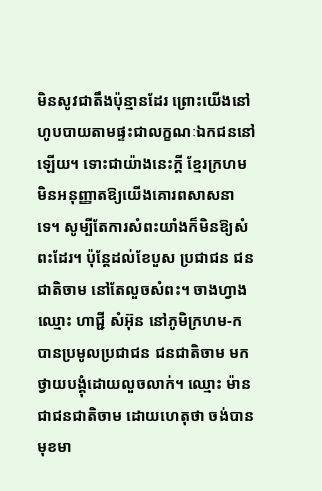មិនសូវជាតឹងប៉ុន្មានដែរ ព្រោះយើងនៅហូបបាយតាមផ្ទះជាលក្ខណៈឯកជននៅឡើយ។ ទោះជាយ៉ាងនេះក្តី ខ្មែរក្រហម មិនអនុញ្ញាតឱ្យយើងគោរពសាសនាទេ។ សូម្បីតែការសំពះយាំងក៏មិនឱ្យសំពះដែរ។ ប៉ុន្តែដល់ខែបួស ប្រជាជន ជនជាតិចាម នៅតែលួចសំពះ។ ចាងហ្វាង ឈ្មោះ ហាជ្ជី សំអ៊ុន នៅភូមិក្រហម-ក បានប្រមូលប្រជាជន ជនជាតិចាម មកថ្វាយបង្គុំដោយលួចលាក់។ ឈ្មោះ ម៉ាន ជាជនជាតិចាម ដោយហេតុថា ចង់បានមុខមា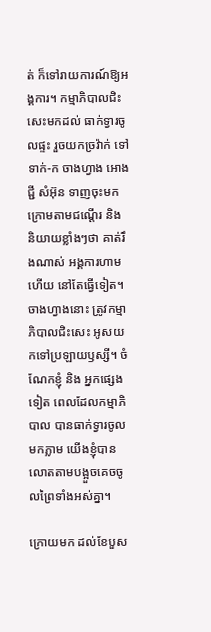ត់ ក៏ទៅរាយការណ៍ឱ្យអង្គការ។ កម្មាភិបាលជិះសេះមកដល់ ធាក់ទ្វារចូលផ្ទះ រួចយកច្រវ៉ាក់ ទៅទាក់-ក ចាងហ្វាង អោងជ្ជី សំអ៊ុន ទាញចុះមកក្រោមតាមជណ្តើរ និង និយាយខ្លាំងៗថា គាត់រឹងណាស់ អង្គការហាមហើយ នៅតែធ្វើទៀត។ ចាងហ្វាងនោះ ត្រូវកម្មាភិបាលជិះសេះ អូសយកទៅប្រឡាយឫស្សី។ ចំណែកខ្ញុំ និង អ្នកផ្សេងទៀត ពេលដែលកម្មាភិបាល បានធាក់ទ្វារចូលមកភ្លាម យើងខ្ញុំបានលោតតាមបង្អួចគេចចូលព្រៃទាំងអស់គ្នា។

ក្រោយមក ដល់ខែបួស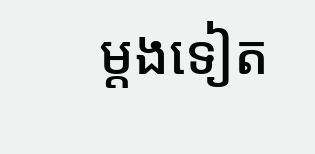ម្តងទៀត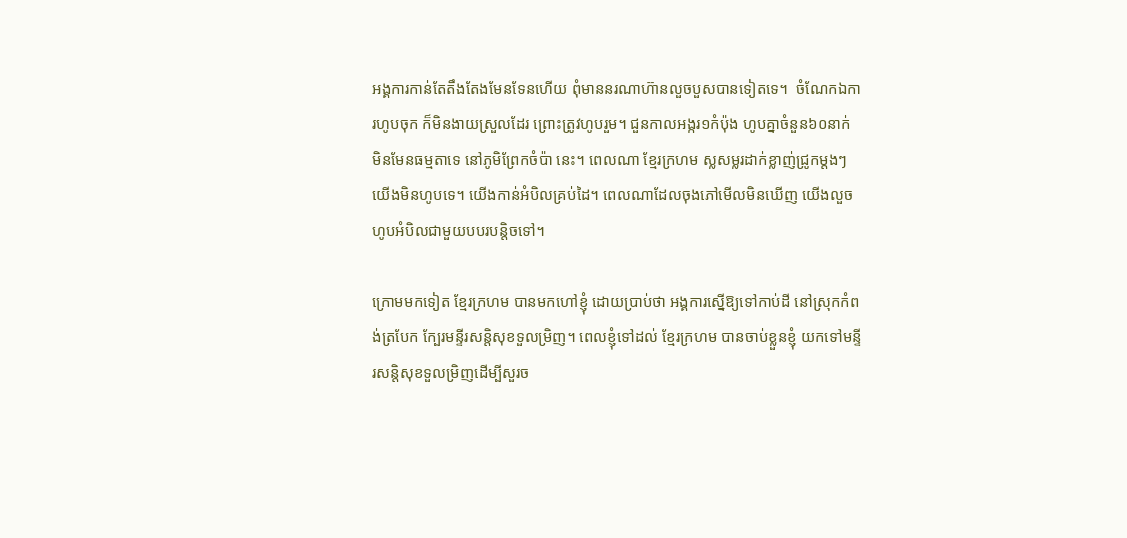អង្គការកាន់តែតឹងតែងមែនទែនហើយ ពុំមាននរណាហ៊ានលួចបួសបានទៀតទេ។  ចំណែកឯការហូបចុក ក៏មិនងាយស្រួលដែរ ព្រោះត្រូវហូបរួម។ ជួនកាលអង្ករ១កំប៉ុង ហូបគ្នាចំនួន៦០នាក់ មិនមែនធម្មតាទេ នៅភូមិព្រែកចំប៉ា នេះ។ ពេលណា ខ្មែរក្រហម ស្លសម្លរដាក់ខ្លាញ់ជ្រូកម្តងៗ យើងមិនហូបទេ។ យើងកាន់អំបិលគ្រប់ដៃ។ ពេលណាដែលចុងភៅមើលមិនឃើញ យើងលួចហូបអំបិលជាមួយបបរបន្តិចទៅ។

ក្រោមមកទៀត ខ្មែរក្រហម បានមកហៅខ្ញុំ ដោយប្រាប់ថា អង្គការស្នើឱ្យទៅកាប់ដី នៅស្រុកកំពង់ត្របែក ក្បែរមន្ទីរសន្តិសុខទួលម្រិញ។ ពេលខ្ញុំទៅដល់ ខ្មែរក្រហម បានចាប់ខ្លួនខ្ញុំ យកទៅមន្ទីរសន្តិសុខទួលម្រិញដើម្បីសួរច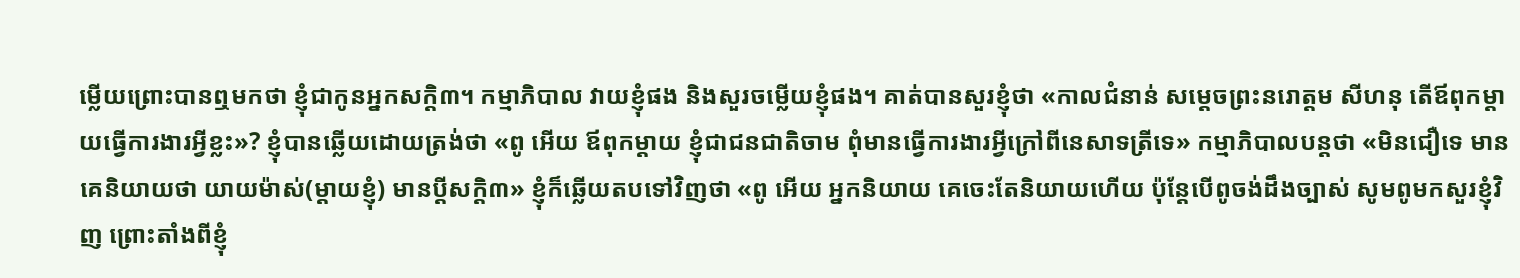ម្លើយព្រោះបានឮមកថា ខ្ញុំជាកូនអ្នកសក្តិ៣។ កម្មាភិបាល វាយខ្ញុំផង និងសួរចម្លើយខ្ញុំផង។ គាត់បានសួរខ្ញុំថា «កាលជំនាន់ សម្តេចព្រះនរោត្តម សីហនុ តើឪពុកម្តាយធ្វើការងារអ្វីខ្លះ»? ខ្ញុំបានឆ្លើយដោយត្រង់ថា «ពូ អើយ ឪពុកម្តាយ ខ្ញុំជាជនជាតិចាម ពុំមានធ្វើការងារអ្វីក្រៅពីនេសាទត្រីទេ» កម្មាភិបាលបន្តថា «មិនជឿទេ មានគេនិយាយថា យាយម៉ាស់(ម្តាយខ្ញុំ) មានប្តីសក្តិ៣» ខ្ញុំក៏ឆ្លើយតបទៅវិញថា «ពូ អើយ អ្នកនិយាយ គេចេះតែនិយាយហើយ ប៉ុន្តែបើពូចង់ដឹងច្បាស់ សូមពូមកសួរខ្ញុំវិញ ព្រោះតាំងពីខ្ញុំ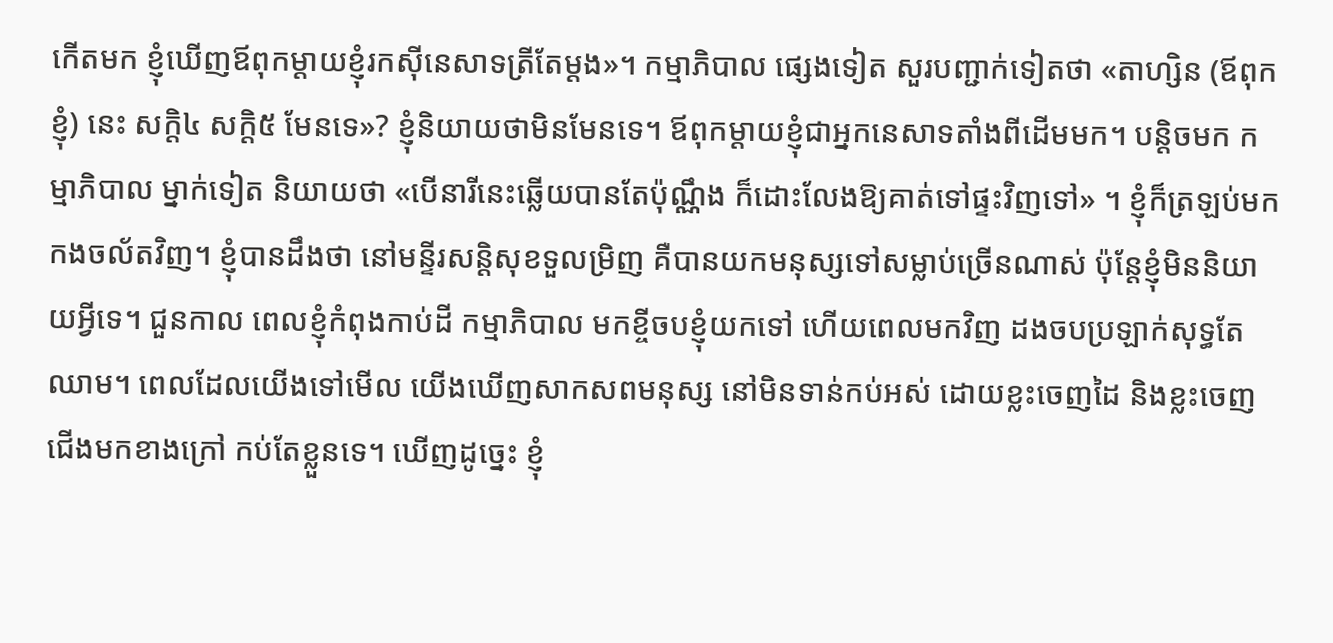កើតមក ខ្ញុំឃើញឪពុកម្តាយខ្ញុំរកស៊ីនេសាទត្រីតែម្តង»។ កម្មាភិបាល ផ្សេងទៀត សួរបញ្ជាក់ទៀតថា «តាហ្សិន (ឪពុកខ្ញុំ) នេះ សក្តិ៤ សក្តិ៥ មែនទេ»? ខ្ញុំនិយាយថាមិនមែនទេ។ ឪពុកម្តាយខ្ញុំជាអ្នកនេសាទតាំងពីដើមមក។ បន្តិចមក កម្មាភិបាល ម្នាក់ទៀត និយាយថា «បើនារីនេះឆ្លើយបានតែប៉ុណ្ណឹង ក៏ដោះលែងឱ្យគាត់ទៅផ្ទះវិញទៅ» ។ ខ្ញុំក៏ត្រឡប់មកកងចល័តវិញ។ ខ្ញុំបានដឹងថា នៅមន្ទីរសន្តិសុខទួលម្រិញ គឺបានយកមនុស្សទៅសម្លាប់ច្រើនណាស់ ប៉ុន្តែខ្ញុំមិននិយាយអ្វីទេ។ ជួនកាល ពេលខ្ញុំកំពុងកាប់ដី កម្មាភិបាល មកខ្ចីចបខ្ញុំយកទៅ ហើយពេលមកវិញ ដងចបប្រឡាក់សុទ្ធតែឈាម។ ពេលដែលយើងទៅមើល យើងឃើញសាកសពមនុស្ស នៅមិនទាន់កប់អស់ ដោយខ្លះចេញដៃ និងខ្លះចេញជើងមកខាងក្រៅ កប់តែខ្លួនទេ។ ឃើញដូច្នេះ ខ្ញុំ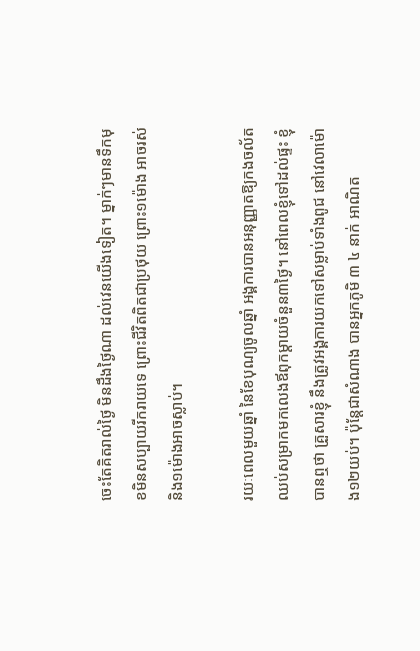ចេះតែគិតរាល់ថ្ងៃ មិនដឹងថ្ងៃណា ដល់វេនយើងទៀត។ ម្នាក់ៗមានទឹកមុខមិនសប្បាយរីករាយទេ ព្រោះជីវិតពិតជាប្រថុយ ព្រោះ១ម៉ោង អាចរស់ និង១ម៉ោងអាចស្លាប់។

រយៈពេលមួយឆ្នាំ នៃខែបុណ្យចូលឆ្នាំ អង្គការបានអនុញ្ញាតឱ្យកងចល័តឈប់សម្រាកមកលេងឪពុកម្តាយចំនួន៣ថ្ងៃ។ នៅពេលខ្ញុំទៅដល់ផ្ទះ ខ្ញុំបានឮថា គ្រួសារខ្ញុំ នឹងត្រូវអង្គការយកទៅសម្លាប់ទាំងពូជ នៅវេលាម៉ោង១២យប់។ ប៉ុន្តែជាសំណាង បានអ្នកភូមិ ៣ ៤ នាក់ អាណិត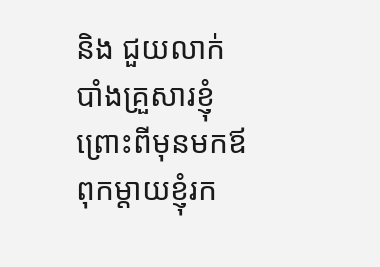និង ជួយលាក់បាំងគ្រួសារខ្ញុំ ព្រោះពីមុនមកឪពុកម្តាយខ្ញុំរក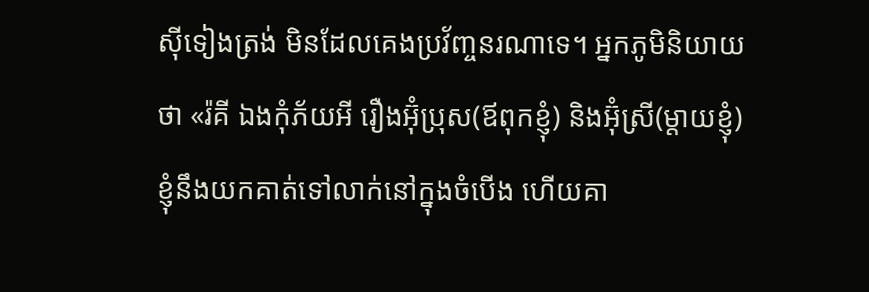ស៊ីទៀងត្រង់ មិនដែលគេងប្រវ័ញ្ចនរណាទេ។ អ្នកភូមិនិយាយថា «រ៉គី ឯងកុំភ័យអី រឿងអ៊ុំប្រុស(ឪពុកខ្ញុំ) និងអ៊ុំស្រី(ម្តាយខ្ញុំ) ខ្ញុំនឹងយកគាត់ទៅលាក់នៅក្នុងចំបើង ហើយគា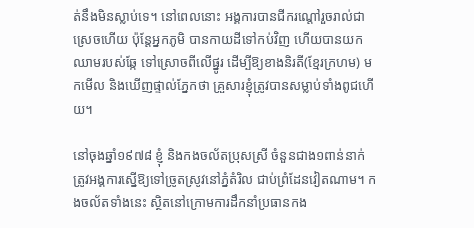ត់នឹងមិនស្លាប់ទេ។ នៅពេលនោះ អង្គការបានជីករណ្តៅរួចរាល់ជាស្រេចហើយ ប៉ុន្តែអ្នកភូមិ បានកាយដីទៅកប់វិញ ហើយបានយកឈាមរបស់ឆ្កែ ទៅស្រោចពីលើផ្នូរ ដើម្បីឱ្យខាងនិរតី(ខ្មែរក្រហម) មកមើល និងឃើញផ្ទាល់ភ្នែកថា គ្រួសារខ្ញុំត្រូវបានសម្លាប់ទាំងពូជហើយ។

នៅចុងឆ្នាំ១៩៧៨ ខ្ញុំ និងកងចល័តប្រុសស្រី ចំនួនជាង១ពាន់នាក់ ត្រូវអង្គការស្នើឱ្យទៅច្រូតស្រូវនៅភ្នំតំរិល ជាប់ព្រំដែនវៀតណាម។ កងចល័តទាំងនេះ ស្ថិតនៅក្រោមការដឹកនាំប្រធានកង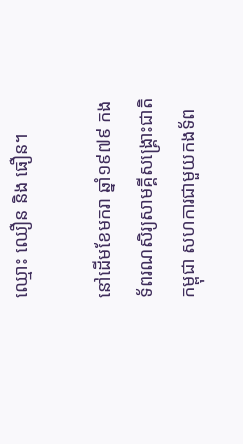ឈ្មោះ ឈឿន និង ធឿន។

នៅដើមខែមករា ឆ្នាំ១៩៧៩ កងទ័ពរណសិរ្យសាមគ្គីសង្គ្រោះជាតិកម្ពុជា សហការជាមួយកងទ័ព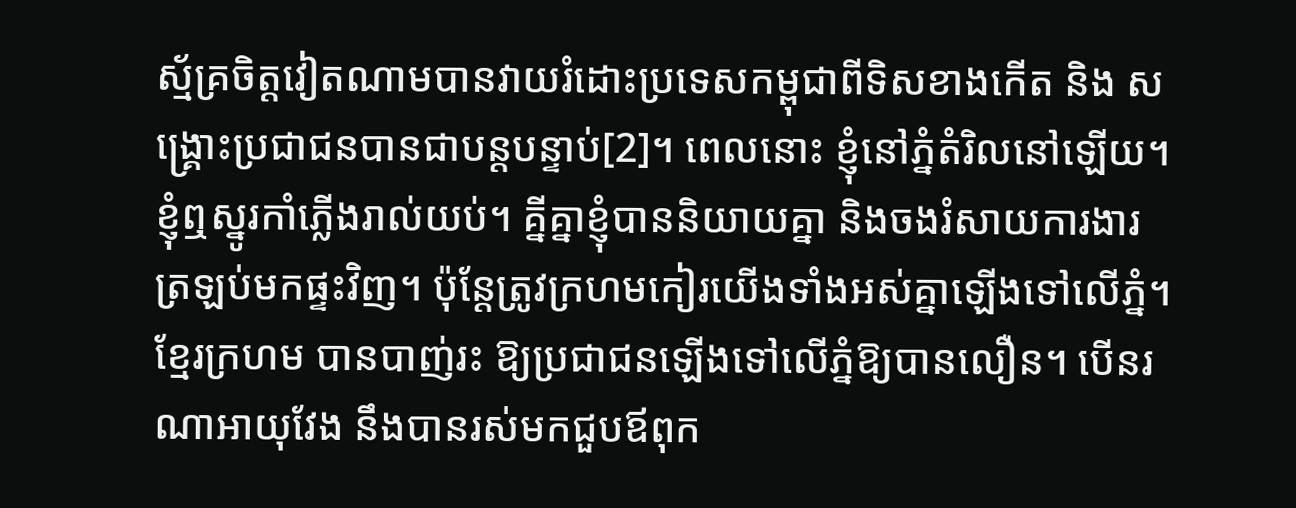ស្ម័គ្រចិត្តវៀតណាមបានវាយរំដោះប្រទេសកម្ពុជាពីទិសខាងកើត និង សង្គ្រោះប្រជាជនបានជាបន្តបន្ទាប់[2]។ ពេលនោះ ខ្ញុំនៅភ្នំតំរិលនៅឡើយ។ ខ្ញុំឮស្នូរកាំភ្លើងរាល់យប់។ គ្នីគ្នាខ្ញុំបាននិយាយគ្នា និងចងរំសាយការងារត្រឡប់មកផ្ទះវិញ។ ប៉ុន្តែត្រូវក្រហមកៀរយើងទាំងអស់គ្នាឡើងទៅលើភ្នំ។ ខ្មែរក្រហម បានបាញ់រះ ឱ្យប្រជាជនឡើងទៅលើភ្នំឱ្យបានលឿន។ បើនរណាអាយុវែង នឹងបានរស់មកជួបឪពុក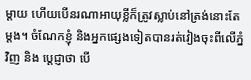ម្តាយ ហើយបើនរណាអាយុខ្លីក៏ត្រូវស្លាប់នៅត្រង់នោះតែម្តង។ ចំណែកខ្ញុំ និងអ្នកផ្សេងទៀតបានរត់វៀងចុះពីលើភ្នំវិញ និង ប្តេជ្ញាថា បើ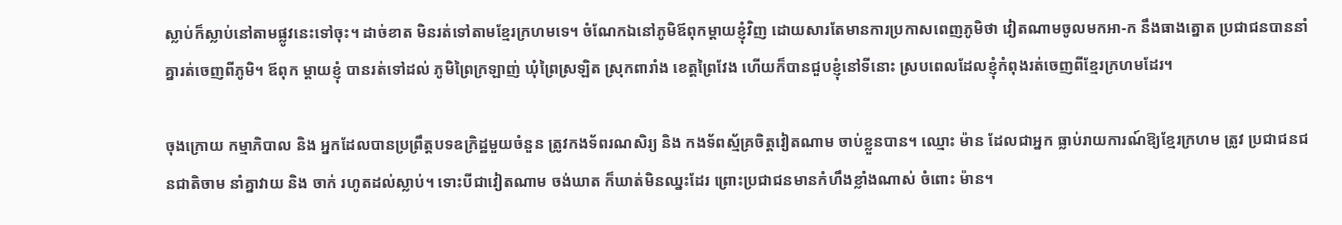ស្លាប់ក៏ស្លាប់នៅតាមផ្លូវនេះទៅចុះ។ ដាច់ខាត មិនរត់ទៅតាមខ្មែរក្រហមទេ។ ចំណែកឯនៅភូមិឪពុកម្តាយខ្ញុំវិញ ដោយសារតែមានការប្រកាសពេញភូមិថា វៀតណាមចូលមកអា-ក នឹងធាងត្នោត ប្រជាជនបាននាំគ្នារត់ចេញពីភូមិ។ ឪពុក ម្តាយខ្ញុំ បានរត់ទៅដល់ ភូមិព្រៃក្រឡាញ់ ឃុំព្រៃស្រឡិត ស្រុកពារាំង ខេត្តព្រៃវែង ហើយក៏បានជួបខ្ញុំនៅទីនោះ ស្របពេលដែលខ្ញុំកំពុងរត់ចេញពីខ្មែរក្រហមដែរ។

ចុងក្រោយ កម្មាភិបាល និង អ្នកដែលបានប្រព្រឹត្តបទឧក្រិដ្ឋមួយចំនួន ត្រូវកងទ័ពរណសិរ្យ និង កងទ័ពស្ម័គ្រចិត្តវៀតណាម ចាប់ខ្លួនបាន។ ឈ្មោះ ម៉ាន ដែលជាអ្នក ធ្លាប់រាយការណ៍ឱ្យខ្មែរក្រហម ត្រូវ ប្រជាជនជនជាតិចាម នាំគ្នាវាយ និង ចាក់ រហូតដល់ស្លាប់។ ទោះបីជាវៀតណាម ចង់ឃាត ក៏ឃាត់មិនឈ្នះដែរ ព្រោះប្រជាជនមានកំហឹងខ្លាំងណាស់ ចំពោះ ម៉ាន។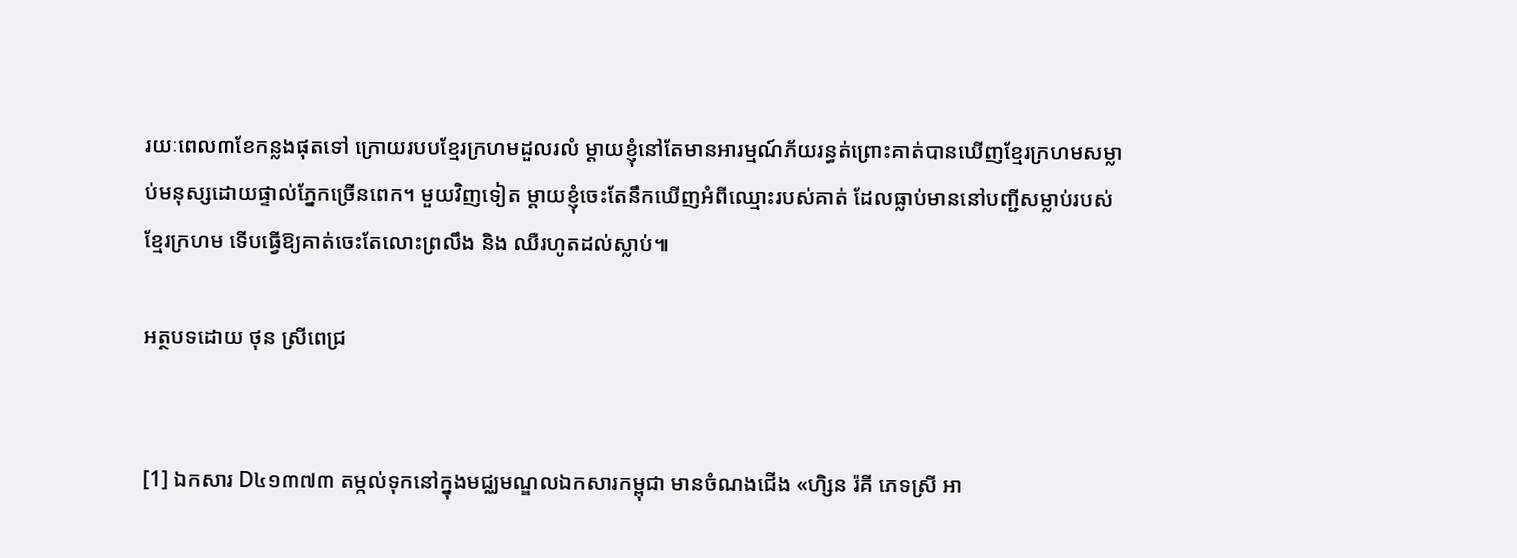រយៈពេល៣ខែកន្លងផុតទៅ ក្រោយរបបខ្មែរក្រហមដួលរលំ ម្តាយខ្ញុំនៅតែមានអារម្មណ៍ភ័យរន្ធត់ព្រោះគាត់បានឃើញខ្មែរក្រហមសម្លាប់មនុស្សដោយផ្ទាល់ភ្នែកច្រើនពេក។ មួយវិញទៀត ម្តាយខ្ញុំចេះតែនឹកឃើញអំពីឈ្មោះរបស់គាត់ ដែលធ្លាប់មាននៅបញ្ជីសម្លាប់របស់ខ្មែរក្រហម ទើបធ្វើឱ្យគាត់ចេះតែលោះព្រលឹង និង ឈឺរហូតដល់ស្លាប់៕

អត្ថបទដោយ ថុន ស្រីពេជ្រ


[1] ឯកសារ D៤១៣៧៣ តម្កល់ទុកនៅក្នុងមជ្ឈមណ្ឌលឯកសារកម្ពុជា មានចំណងជើង «ហិ្សន រ៉គី ភេទស្រី អា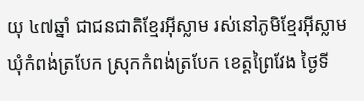យុ ៤៧ឆ្នាំ ជាជនជាតិខ្មែរអ៊ីស្លាម រស់នៅភូមិខ្មែរអ៊ីស្លាម ឃុំកំពង់ត្របែក ស្រុកកំពង់ត្របែក ខេត្តព្រៃវែង ថ្ងៃទី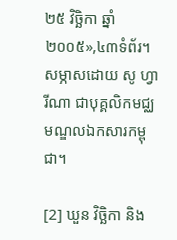២៥ វិច្ឆិកា ឆ្នាំ២០០៥»,៤៣ទំព័រ។ សម្ភាសដោយ សូ ហ្វារីណា ជាបុគ្គលិកមជ្ឈមណ្ឌលឯកសារកម្ពុជា។

[2] ឃួន វិច្ឆិកា និង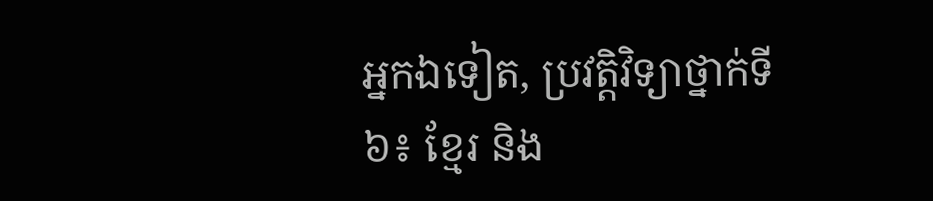អ្នកឯទៀត, ប្រវត្តិវិទ្យាថ្នាក់ទី៦៖ ខ្មែរ និង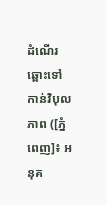ដំណើរឆ្ពោះទៅកាន់វិបុលភាព ([ភ្នំពេញ]៖ អនុគ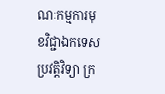ណៈកម្មការមុខវិជ្ជាឯកទេសប្រវត្តិវិទ្យា ក្រ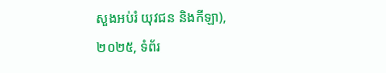សួងអប់រំ យុវជន និងកីឡា), ២០២៥, ទំព័រ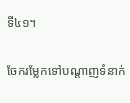ទី៤១។

ចែករម្លែកទៅបណ្តាញទំនាក់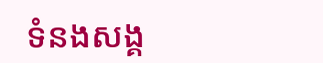ទំនងសង្គ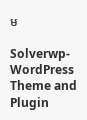ម

Solverwp- WordPress Theme and Plugin